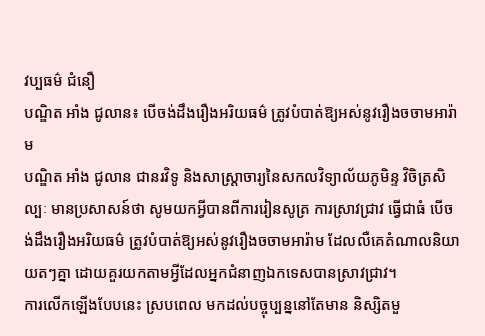វប្បធម៌ ជំនឿ
បណ្ឌិត អាំង ជូលាន៖ បើចង់ដឹងរឿងអរិយធម៌ ត្រូវបំបាត់ឱ្យអស់នូវរឿងចចាមអារ៉ាម
បណ្ឌិត អាំង ជូលាន ជានរវិទូ និងសាស្រ្តាចារ្យនៃសកលវិទ្យាល័យភូមិន្ទ វិចិត្រសិល្បៈ មានប្រសាសន៍ថា សូមយកអ្វីបានពីការរៀនសូត្រ ការស្រាវជ្រាវ ធ្វើជាធំ បើចង់ដឹងរឿងអរិយធម៌ ត្រូវបំបាត់ឱ្យអស់នូវរឿងចចាមអារ៉ាម ដែលលឺគេតំណាលនិយាយតៗគ្នា ដោយគួរយកតាមអ្វីដែលអ្នកជំនាញឯកទេសបានស្រាវជ្រាវ។
ការលើកឡើងបែបនេះ ស្របពេល មកដល់បច្ចុប្បន្ននៅតែមាន និស្សិតមួ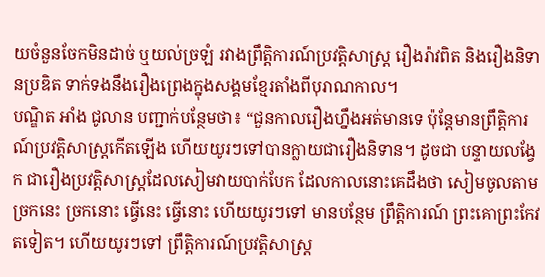យចំនួនចែកមិនដាច់ ឬយល់ច្រឡំ រវាងព្រឹត្តិការណ៍ប្រវត្តិសាស្ត្រ រឿងរ៉ាវពិត និងរឿងនិទានប្រឌិត ទាក់ទងនឹងរឿងព្រេងក្នុងសង្គមខ្មែរតាំងពីបុរាណកាល។
បណ្ឌិត អាំង ជូលាន បញ្ជាក់បន្ថែមថា៖ “ជួនកាលរឿងហ្នឹងអត់មានទេ ប៉ុន្តែមានព្រឹត្តិការណ៍ប្រវត្តិសាស្ត្រកើតឡើង ហើយយូរៗទៅបានក្លាយជារឿងនិទាន។ ដូចជា បន្ទាយលង្វែក ជារឿងប្រវត្តិសាស្ត្រដែលសៀមវាយបាក់បែក ដែលកាលនោះគេដឹងថា សៀមចូលតាមច្រកនេះ ច្រកនោះ ធ្វើនេះ ធ្វើនោះ ហើយយូរៗទៅ មានបន្ថែម ព្រឹត្តិការណ៍ ព្រះគោព្រះកែវ តទៀត។ ហើយយូរៗទៅ ព្រឹត្តិការណ៍ប្រវត្តិសាស្ត្រ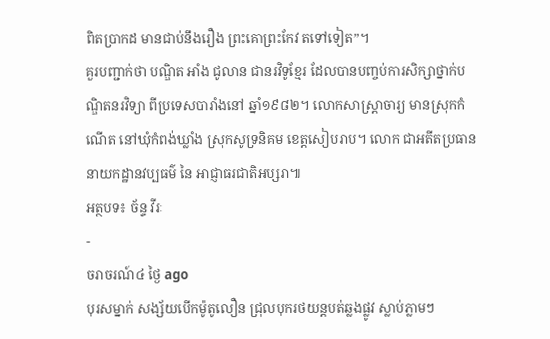ពិតប្រាកដ មានជាប់នឹងរឿង ព្រះគោព្រះកែវ តទៅទៀត”។
គួរបញ្ជាក់ថា បណ្ឌិត អាំង ជូលាន ជានរវិទូខ្មែរ ដែលបានបញ្ចប់ការសិក្សាថ្នាក់បណ្ឌិតនរវិទ្យា ពីប្រទេសបារាំងនៅ ឆ្នាំ១៩៨២។ លោកសាស្ត្រាចារ្យ មានស្រុកកំណើត នៅឃុំកំពង់ឃ្លាំង ស្រុកសូទ្រនិគម ខេត្តសៀបរាប។ លោក ជាអតីតប្រធាននាយកដ្ឋានវប្បធម៌ នៃ អាជ្ញាធរជាតិអប្សរា៕
អត្ថបទ៖ ច័ន្ទ វីរៈ
-
ចរាចរណ៍៤ ថ្ងៃ ago
បុរសម្នាក់ សង្ស័យបើកម៉ូតូលឿន ជ្រុលបុករថយន្តបត់ឆ្លងផ្លូវ ស្លាប់ភ្លាមៗ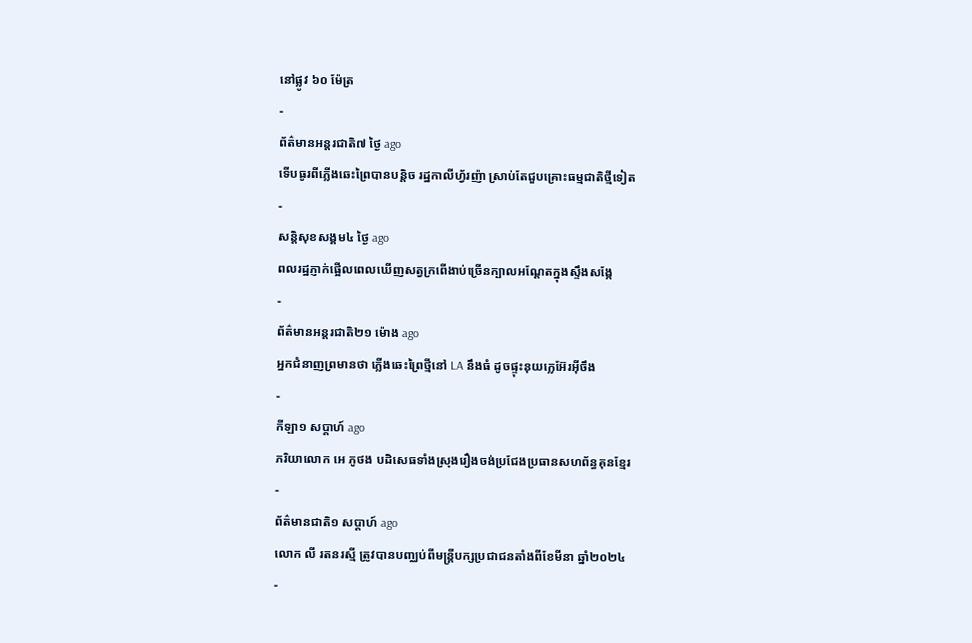នៅផ្លូវ ៦០ ម៉ែត្រ
-
ព័ត៌មានអន្ដរជាតិ៧ ថ្ងៃ ago
ទើបធូរពីភ្លើងឆេះព្រៃបានបន្តិច រដ្ឋកាលីហ្វ័រញ៉ា ស្រាប់តែជួបគ្រោះធម្មជាតិថ្មីទៀត
-
សន្តិសុខសង្គម៤ ថ្ងៃ ago
ពលរដ្ឋភ្ញាក់ផ្អើលពេលឃើញសត្វក្រពើងាប់ច្រើនក្បាលអណ្ដែតក្នុងស្ទឹងសង្កែ
-
ព័ត៌មានអន្ដរជាតិ២១ ម៉ោង ago
អ្នកជំនាញព្រមានថា ភ្លើងឆេះព្រៃថ្មីនៅ LA នឹងធំ ដូចផ្ទុះនុយក្លេអ៊ែរអ៊ីចឹង
-
កីឡា១ សប្តាហ៍ ago
ភរិយាលោក អេ ភូថង បដិសេធទាំងស្រុងរឿងចង់ប្រជែងប្រធានសហព័ន្ធគុនខ្មែរ
-
ព័ត៌មានជាតិ១ សប្តាហ៍ ago
លោក លី រតនរស្មី ត្រូវបានបញ្ឈប់ពីមន្ត្រីបក្សប្រជាជនតាំងពីខែមីនា ឆ្នាំ២០២៤
-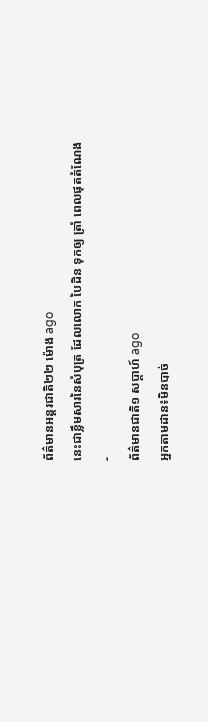ព័ត៌មានអន្ដរជាតិ២២ ម៉ោង ago
នេះជាខ្លឹមសារនៃសំបុត្រ ដែលលោក បៃដិន ទុកឲ្យ ត្រាំ ពេលផុតតំណែង
-
ព័ត៌មានជាតិ១ សប្តាហ៍ ago
អ្នកតាមដាន៖មិនបាច់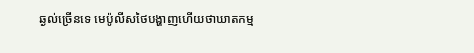ឆ្ងល់ច្រើនទេ មេប៉ូលីសថៃបង្ហាញហើយថាឃាតកម្ម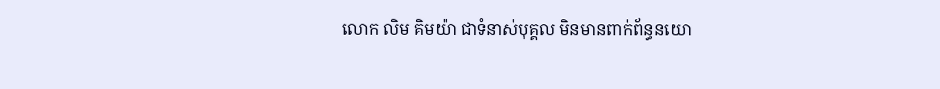លោក លិម គិមយ៉ា ជាទំនាស់បុគ្គល មិនមានពាក់ព័ន្ធនយោ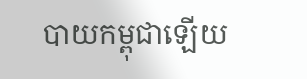បាយកម្ពុជាឡើយ